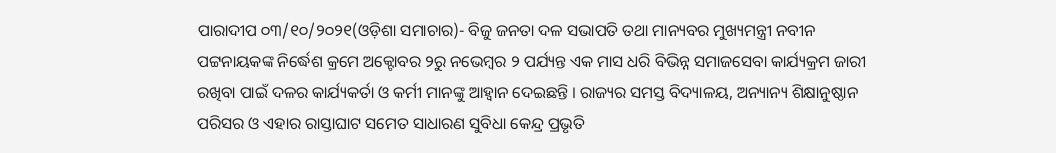ପାରାଦୀପ ୦୩/୧୦/୨୦୨୧(ଓଡ଼ିଶା ସମାଚାର)- ବିଜୁ ଜନତା ଦଳ ସଭାପତି ତଥା ମାନ୍ୟବର ମୁଖ୍ୟମନ୍ତ୍ରୀ ନବୀନ ପଟ୍ଟନାୟକଙ୍କ ନିର୍ଦ୍ଧେଶ କ୍ରମେ ଅକ୍ଟୋବର ୨ରୁ ନଭେମ୍ବର ୨ ପର୍ଯ୍ୟନ୍ତ ଏକ ମାସ ଧରି ବିଭିନ୍ନ ସମାଜସେବା କାର୍ଯ୍ୟକ୍ରମ ଜାରୀ ରଖିବା ପାଇଁ ଦଳର କାର୍ଯ୍ୟକର୍ତା ଓ କର୍ମୀ ମାନଙ୍କୁ ଆହ୍ୱାନ ଦେଇଛନ୍ତି । ରାଜ୍ୟର ସମସ୍ତ ବିଦ୍ୟାଳୟ, ଅନ୍ୟାନ୍ୟ ଶିକ୍ଷାନୁଷ୍ଠାନ ପରିସର ଓ ଏହାର ରାସ୍ତାଘାଟ ସମେତ ସାଧାରଣ ସୁବିଧା କେନ୍ଦ୍ର ପ୍ରଭୃତି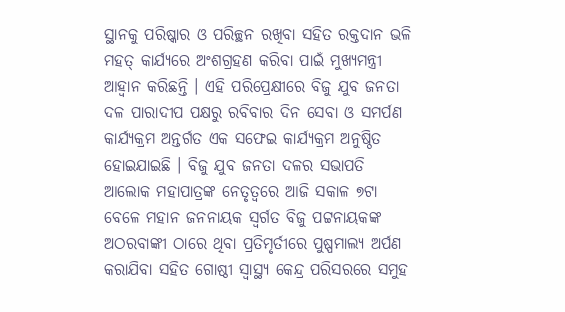ସ୍ଥାନକୁ ପରିଷ୍କାର ଓ ପରିଚ୍ଛନ ରଖିବା ସହିତ ରକ୍ତଦାନ ଭଳି ମହତ୍ କାର୍ଯ୍ୟରେ ଅଂଶଗ୍ରହଣ କରିବା ପାଇଁ ମୁଖ୍ୟମନ୍ତ୍ରୀ ଆହ୍ୱାନ କରିଛନ୍ତି । ଏହି ପରିପ୍ରେକ୍ଷୀରେ ବିଜୁ ଯୁବ ଜନତା ଦଳ ପାରାଦୀପ ପକ୍ଷରୁ ରବିବାର ଦିନ ସେବା ଓ ସମର୍ପଣ କାର୍ଯ୍ୟକ୍ରମ ଅନ୍ତର୍ଗତ ଏକ ସଫେଇ କାର୍ଯ୍ୟକ୍ରମ ଅନୁଷ୍ଠିତ ହୋଇଯାଇଛି । ବିଜୁ ଯୁବ ଜନତା ଦଳର ସଭାପତି ଆଲୋକ ମହାପାତ୍ରଙ୍କ ନେତୃତ୍ୱରେ ଆଜି ସକାଳ ୭ଟା ବେଳେ ମହାନ ଜନନାୟକ ସ୍ୱର୍ଗତ ବିଜୁ ପଟ୍ଟନାୟକଙ୍କ ଅଠରବାଙ୍କୀ ଠାରେ ଥିବା ପ୍ରତିମୃର୍ତୀରେ ପୁଷ୍ପମାଲ୍ୟ ଅର୍ପଣ କରାଯିବା ସହିତ ଗୋଷ୍ଠୀ ସ୍ୱାସ୍ଥ୍ୟ କେନ୍ଦ୍ର ପରିସରରେ ସମୁହ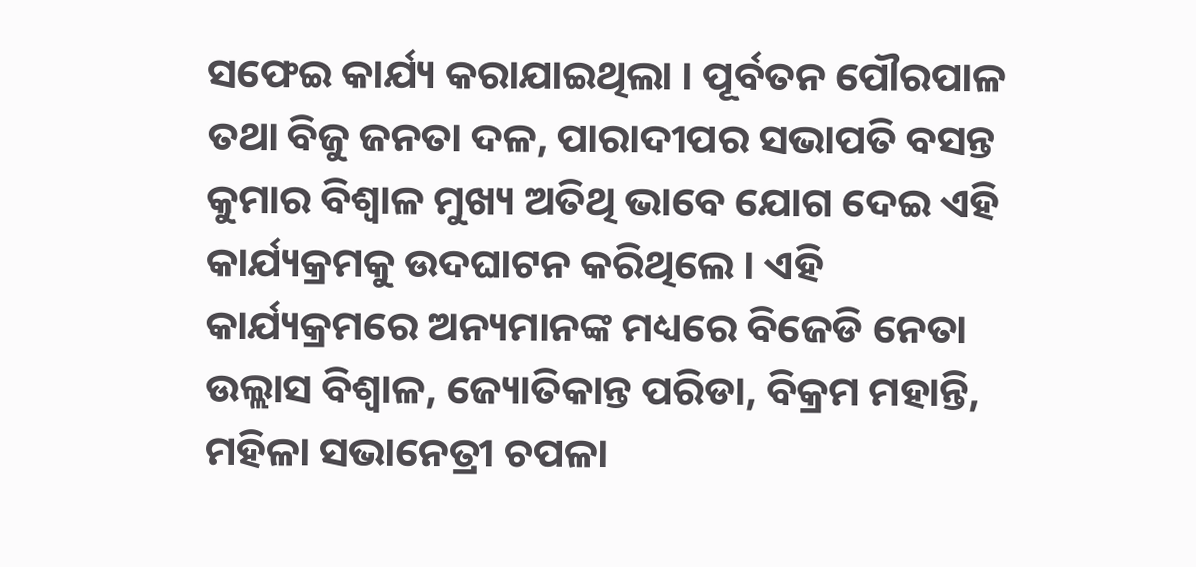ସଫେଇ କାର୍ଯ୍ୟ କରାଯାଇଥିଲା । ପୂର୍ବତନ ପୌରପାଳ ତଥା ବିଜୁ ଜନତା ଦଳ, ପାରାଦୀପର ସଭାପତି ବସନ୍ତ କୁମାର ବିଶ୍ୱାଳ ମୁଖ୍ୟ ଅତିଥି ଭାବେ ଯୋଗ ଦେଇ ଏହି କାର୍ଯ୍ୟକ୍ରମକୁ ଉଦଘାଟନ କରିଥିଲେ । ଏହି କାର୍ଯ୍ୟକ୍ରମରେ ଅନ୍ୟମାନଙ୍କ ମଧ୍ୟରେ ବିଜେଡି ନେତା ଉଲ୍ଲାସ ବିଶ୍ୱାଳ, ଜ୍ୟୋତିକାନ୍ତ ପରିଡା, ବିକ୍ରମ ମହାନ୍ତି, ମହିଳା ସଭାନେତ୍ରୀ ଚପଳା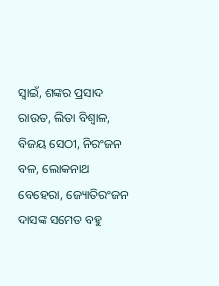ସ୍ୱାଇଁ, ଶଙ୍କର ପ୍ରସାଦ ରାଉତ, ଲିତା ବିଶ୍ୱାଳ, ବିଜୟ ସେଠୀ, ନିରଂଜନ ବଳ, ଲୋକନାଥ ବେହେରା, ଜ୍ୟୋତିରଂଜନ ଦାସଙ୍କ ସମେତ ବହୁ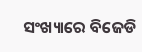ସଂଖ୍ୟାରେ ବିଜେଡି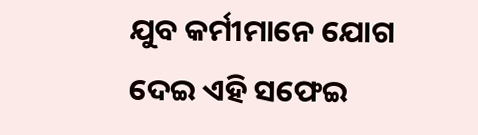ଯୁବ କର୍ମୀମାନେ ଯୋଗ ଦେଇ ଏହି ସଫେଇ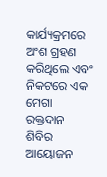କାର୍ଯ୍ୟକ୍ରମରେ ଅଂଶ ଗ୍ରହଣ କରିଥିଲେ ଏବଂ ନିକଟରେ ଏକ ମେଗା ରକ୍ତଦାନ ଶିବିର ଆୟୋଜନ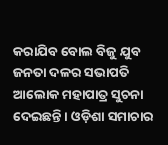କରାଯିବ ବୋଲ ବିଜୁ ଯୁବ ଜନତା ଦଳର ସଭାପତି ଆଲୋକ ମହାପାତ୍ର ସୁଚନା ଦେଇଛନ୍ତି । ଓଡ଼ିଶା ସମାଚାର